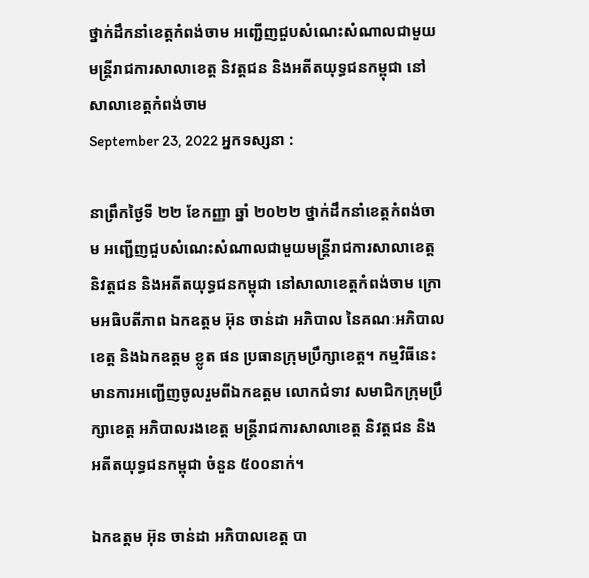ថ្នាក់ដឹកនាំខេត្តកំពង់ចាម អញ្ជើញជួបសំណេះសំណាលជាមួយមន្ត្រីរាជការសាលាខេត្ត និវត្តជន និងអតីតយុទ្ធជនកម្ពុជា នៅសាលាខេត្តកំពង់ចាម
September 23, 2022 អ្នកទស្សនា :

នាព្រឹកថ្ងៃទី ២២ ខែកញ្ញា ឆ្នាំ ២០២២ ថ្នាក់ដឹកនាំខេត្តកំពង់ចាម អញ្ជើញជួបសំណេះសំណាលជាមួយមន្ត្រីរាជការសាលាខេត្ត និវត្តជន និងអតីតយុទ្ធជនកម្ពុជា នៅសាលាខេត្តកំពង់ចាម ក្រោមអធិបតីភាព ឯកឧត្តម អ៊ុន ចាន់ដា អភិបាល នៃគណៈអភិបាលខេត្ត និងឯកឧត្តម ខ្លូត ផន ប្រធានក្រុមប្រឹក្សាខេត្ត។ កម្មវិធីនេះ មានការអញ្ជើញចូលរួមពីឯកឧត្តម លោកជំទាវ សមាជិកក្រុមប្រឹក្សាខេត្ត អភិបាលរងខេត្ត មន្ត្រីរាជការសាលាខេត្ត និវត្តជន និងអតីតយុទ្ធជនកម្ពុជា ចំនួន ៥០០នាក់។

ឯកឧត្តម អ៊ុន ចាន់ដា អភិបាលខេត្ត បា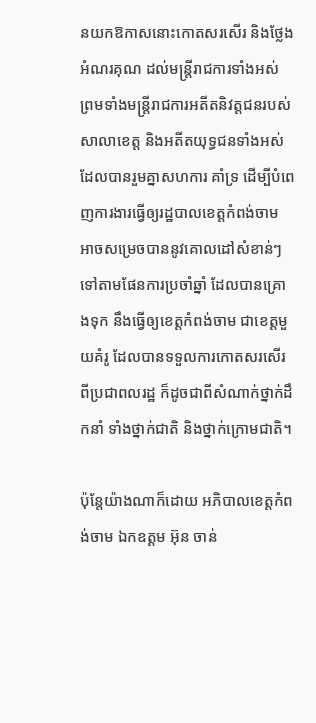នយកឱកាសនោះកោតសរសើរ និងថ្លែងអំណរគុណ ដល់មន្ត្រីរាជការទាំងអស់ ព្រមទាំងមន្ត្រីរាជការអតីតនិវត្តជនរបស់សាលាខេត្ត និងអតីតយុទ្ធជនទាំងអស់ ដែលបានរួមគ្នាសហការ គាំទ្រ ដើម្បីបំពេញការងារធ្វើឲ្យរដ្ឋបាលខេត្តកំពង់ចាម អាចសម្រេចបាននូវគោលដៅសំខាន់ៗ ទៅតាមផែនការប្រចាំឆ្នាំ ដែលបានគ្រោងទុក នឹងធ្វើឲ្យខេត្តកំពង់ចាម ជាខេត្តមួយគំរូ ដែលបានទទួលការកោតសរសើរ ពីប្រជាពលរដ្ឋ ក៏ដូចជាពីសំណាក់ថ្នាក់ដឹកនាំ ទាំងថ្នាក់ជាតិ និងថ្នាក់ក្រោមជាតិ។

ប៉ុន្តែយ៉ាងណាក៏ដោយ អភិបាលខេត្តកំពង់ចាម ឯកឧត្តម អ៊ុន ចាន់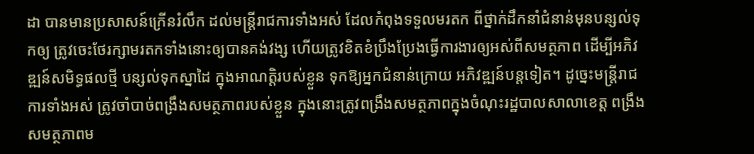ដា បានមានប្រសាសន៍ក្រើនរំលឹក ដល់មន្ត្រីរាជការទាំងអស់ ដែលកំពុងទទួលមរតក ពីថ្នាក់ដឹកនាំជំនាន់មុនបន្សល់ទុកឲ្យ ត្រូវចេះថែរក្សាមរតកទាំងនោះឲ្យបានគង់វង្ស ហើយត្រូវខិតខំប្រឹងប្រែងធ្វើការងារឲ្យអស់ពីសមត្ថភាព ដើម្បីអភិវឌ្ឍន៍សមិទ្ធផលថ្មី បន្សល់ទុកស្នាដៃ ក្នុងអាណត្តិរបស់ខ្លួន ទុកឱ្យអ្នកជំនាន់ក្រោយ អភិវឌ្ឍន៍បន្តទៀត។ ដូច្នេះមន្ត្រីរាជការទាំងអស់ ត្រូវចាំបាច់ពង្រឹងសមត្ថភាពរបស់ខ្លួន ក្នុងនោះត្រូវពង្រឹងសមត្ថភាពក្នុងចំណុះរដ្ឋបាលសាលាខេត្ត ពង្រឹងសមត្ថភាពម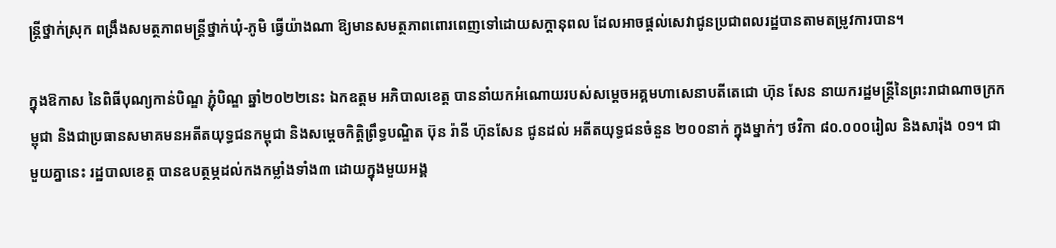ន្ត្រីថ្នាក់ស្រុក ពង្រឹងសមត្ថភាពមន្ត្រីថ្នាក់ឃុំ-ភូមិ ធ្វើយ៉ាងណា ឱ្យមានសមត្ថភាពពោរពេញទៅដោយសក្តានុពល ដែលអាចផ្ដល់សេវាជូនប្រជាពលរដ្ឋបានតាមតម្រូវការបាន។

ក្នុងឱកាស នៃពិធីបុណ្យកាន់បិណ្ឌ ភ្ជុំបិណ្ឌ ឆ្នាំ២០២២នេះ ឯកឧត្តម អភិបាលខេត្ត បាននាំយកអំណោយរបស់សម្តេចអគ្គមហាសេនាបតីតេជោ ហ៊ុន សែន នាយករដ្ឋមន្ត្រីនៃព្រះរាជាណាចក្រកម្ពុជា និងជាប្រធានសមាគមនអតីតយុទ្ធជនកម្ពុជា និងសម្តេចកិត្តិព្រឹទ្ធបណ្ឌិត ប៊ុន រ៉ានី ហ៊ុនសែន ជូនដល់ អតីតយុទ្ធជនចំនួន ២០០នាក់ ក្នុងម្នាក់ៗ ថវិកា ៨០.០០០រៀល និងសារ៉ុង ០១។ ជាមួយគ្នានេះ រដ្ឋបាលខេត្ត បានឧបត្ថម្ភដល់កងកម្លាំងទាំង៣ ដោយក្នុងមួយអង្គ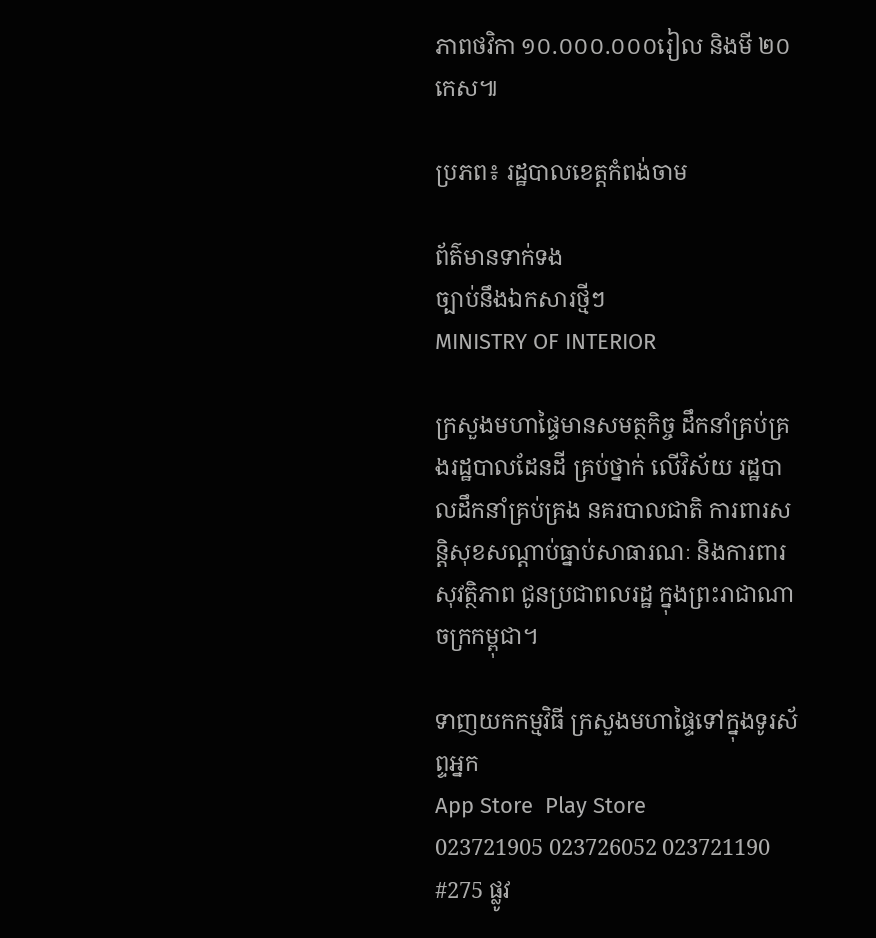ភាពថវិកា ១០.០០០.០០០រៀល និងមី ២០កេស៕

ប្រភព៖ រដ្ឋបាលខេត្តកំពង់ចាម

ព័ត៌មានទាក់ទង
ច្បាប់នឹងឯកសារថ្មីៗ
MINISTRY OF INTERIOR

ក្រសួងមហាផ្ទៃមានសមត្ថកិច្ច ដឹកនាំគ្រប់គ្រងរដ្ឋបាលដែនដី គ្រប់ថ្នាក់ លើវិស័យ រដ្ឋបាលដឹកនាំគ្រប់គ្រង នគរបាលជាតិ ការពារសន្តិសុខសណ្តាប់ធ្នាប់សាធារណៈ និងការពារសុវត្ថិភាព ជូនប្រជាពលរដ្ឋ ក្នុងព្រះរាជាណាចក្រកម្ពុជា។

ទាញយកកម្មវិធី ក្រសួងមហាផ្ទៃទៅក្នុងទូរស័ព្ទអ្នក
App Store  Play Store
023721905 023726052 023721190
#275 ផ្លូវ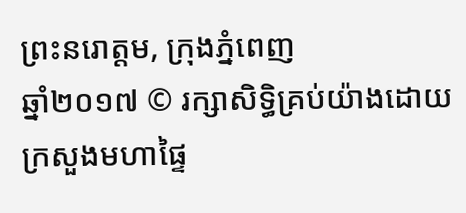ព្រះនរោត្តម, ក្រុងភ្នំពេញ
ឆ្នាំ២០១៧ © រក្សាសិទ្ធិគ្រប់យ៉ាងដោយ ក្រសួងមហាផ្ទៃ